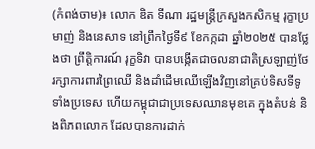(កំពង់ចាម)៖ លោក ឌិត ទីណា រដ្ឋមន្ត្រីក្រសួងកសិកម្ម រុក្ខាប្រមាញ់ និងនេសាទ នៅព្រឹកថ្ងៃទី៩ ខែកក្កដា ឆ្នាំ២០២៥ បានថ្លែងថា ព្រឹត្តិការណ៍ រុក្ខទិវា បានបង្កើតជាចលនាជាតិស្រឡាញ់ថែរក្សាការពារព្រៃឈើ និងដាំដើមឈើឡើងវិញនៅគ្រប់ទិសទីទូទាំងប្រទេស ហើយកម្ពុជាជាប្រទេសឈានមុខគេ ក្នុងតំបន់ និងពិភពលោក ដែលបានការដាក់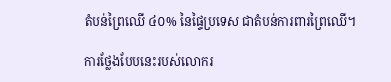តំបន់ព្រៃឈើ ៤០% នៃផ្ទៃប្រទេស ជាតំបន់ការពារព្រៃឈើ។

ការថ្លែងបែបនេះរបស់លោករ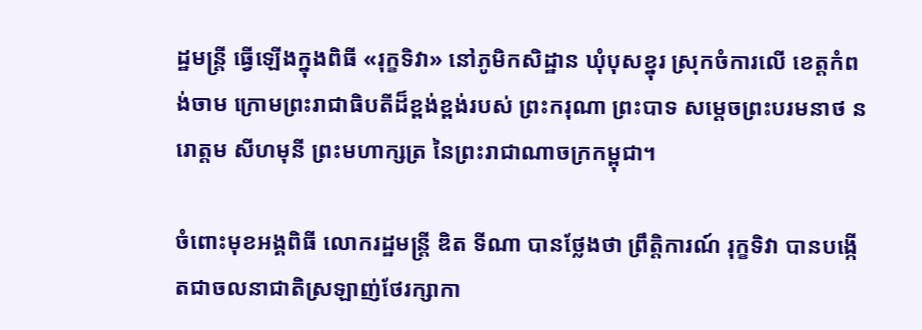ដ្ឋមន្ត្រី ធ្វើឡើងក្នុងពិធី «រុក្ខទិវា» នៅភូមិកសិដ្ឋាន ឃុំបុសខ្នុរ ស្រុកចំការលើ ខេត្តកំពង់ចាម ក្រោមព្រះរាជាធិបតីដ៏ខ្ពង់ខ្ពង់របស់ ព្រះករុណា ព្រះបាទ សម្តេចព្រះបរមនាថ នរោត្តម សីហមុនី ព្រះមហាក្សត្រ នៃព្រះរាជាណាចក្រកម្ពុជា។

ចំពោះមុខអង្គពិធី លោករដ្ឋមន្ត្រី ឌិត ទីណា បានថ្លែងថា ព្រឹត្តិការណ៍ រុក្ខទិវា បានបង្កើតជាចលនាជាតិស្រឡាញ់ថែរក្សាកា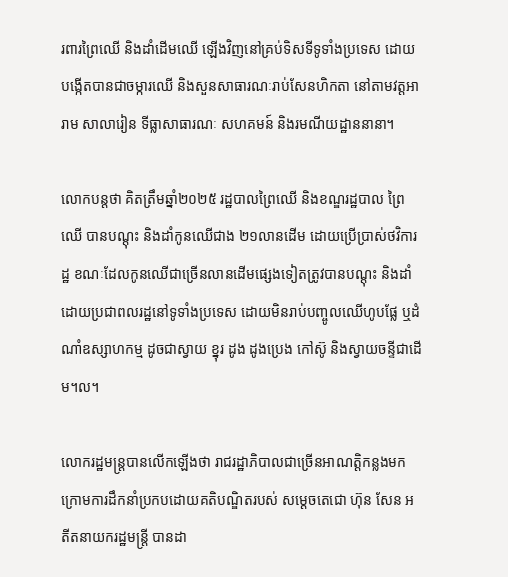រពារព្រៃឈើ និងដាំដើមឈើ ឡើងវិញនៅគ្រប់ទិសទីទូទាំងប្រទេស ដោយបង្កើតបានជាចម្ការឈើ និងសួនសាធារណៈរាប់សែនហិកតា នៅតាមវត្តអារាម សាលារៀន ទីធ្លាសាធារណៈ សហគមន៍ និងរមណីយដ្ឋាននានា។

លោកបន្តថា គិតត្រឹមឆ្នាំ២០២៥ រដ្ឋបាលព្រៃឈើ និងខណ្ឌរដ្ឋបាល ព្រៃឈើ បានបណ្តុះ និងដាំកូនឈើជាង ២១លានដើម ដោយប្រើប្រាស់ថវិការដ្ឋ ខណៈដែលកូនឈើជាច្រើនលានដើមផ្សេងទៀតត្រូវបានបណ្តុះ និងដាំដោយប្រជាពលរដ្ឋនៅទូទាំងប្រទេស ដោយមិនរាប់បញ្ចូលឈើហូបផ្លែ ឬដំណាំឧស្សាហកម្ម ដូចជាស្វាយ ខ្នុរ ដូង ដូងប្រេង កៅស៊ូ និងស្វាយចន្ទីជាដើម។ល។

លោករដ្ឋមន្ត្របានលើកឡើងថា រាជរដ្ឋាភិបាលជាច្រើនអាណត្តិកន្លងមក ក្រោមការដឹកនាំប្រកបដោយគតិបណ្ឌិតរបស់ សម្តេចតេជោ ហ៊ុន សែន អតីតនាយករដ្ឋមន្រ្តី បានដា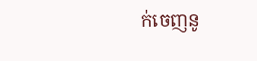ក់ចេញនូ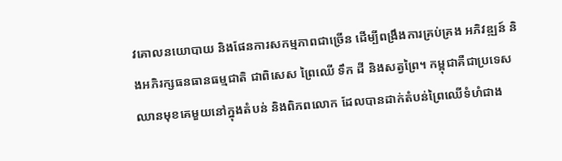វគោលនយោបាយ និងផែនការសកម្មភាពជាច្រើន ដើម្បីពង្រឹងការគ្រប់គ្រង អភិវឌ្ឍន៍ និងអភិរក្សធនធានធម្មជាតិ ជាពិសេស ព្រៃឈើ ទឹក ដី និងសត្វព្រៃ។ កម្ពុជាគឺជាប្រទេសឈានមុខគេមួយនៅក្នុងតំបន់ និងពិភពលោក ដែលបានដាក់តំបន់ព្រៃឈើទំហំជាង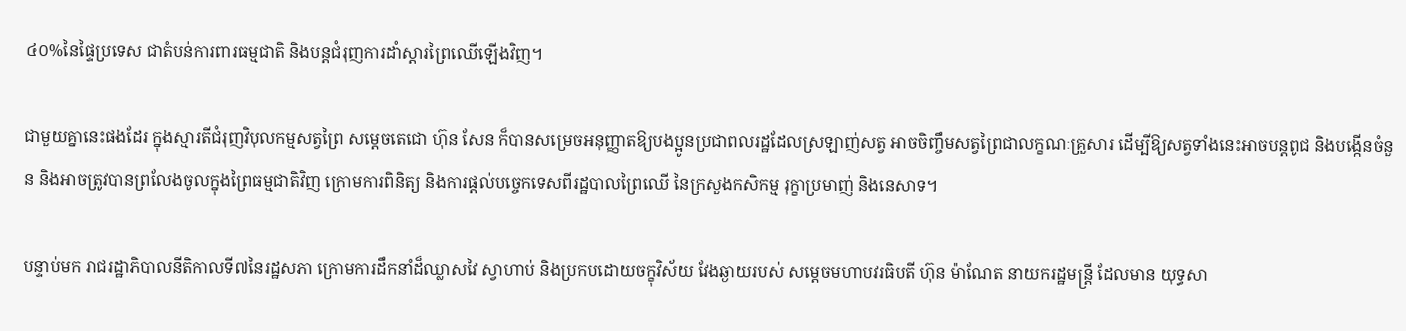៤០%នៃផ្ទៃប្រទេស ជាតំបន់ការពារធម្មជាតិ និងបន្តជំរុញការដាំស្តារព្រៃឈើឡើងវិញ។

ជាមួយគ្នានេះផងដែរ ក្នុងស្មារតីជំរុញវិបុលកម្មសត្វព្រៃ សម្តេចតេជោ ហ៊ុន សែន ក៏បានសម្រេចអនុញ្ញាតឱ្យបងប្អូនប្រជាពលរដ្ឋដែលស្រឡាញ់សត្វ អាចចិញ្ចឹមសត្វព្រៃជាលក្ខណៈគ្រួសារ ដើម្បីឱ្យសត្វទាំងនេះអាចបន្តពូជ និងបង្កើនចំនួន និងអាចត្រូវបានព្រលែងចូលក្នុងព្រៃធម្មជាតិវិញ ក្រោមការពិនិត្យ និងការផ្តល់បច្ចេកទេសពីរដ្ឋបាលព្រៃឈើ នៃក្រសួងកសិកម្ម រុក្ខាប្រមាញ់ និងនេសាទ។

បន្ទាប់មក រាជរដ្ឋាភិបាលនីតិកាលទី៧នៃរដ្ឋសភា ក្រោមការដឹកនាំដ៏ឈ្លាសវៃ ស្វាហាប់ និងប្រកបដោយចក្ខុវិស័យ វែងឆ្ងាយរបស់ សម្តេចមហាបវរធិបតី ហ៊ុន ម៉ាណែត នាយករដ្ឋមន្រ្តី ដែលមាន យុទ្ធសា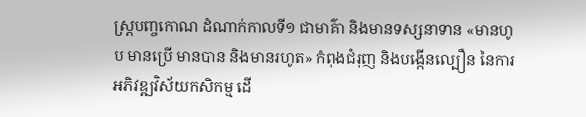ស្រ្តបញ្ចកោណ ដំណាក់កាលទី១ ជាមាគ៌ា និងមានទស្សនាទាន «មានហូប មានប្រើ មានបាន និងមានរហូត» កំពុងជំរុញ និងបង្កើនល្បឿន នៃការអភិវឌ្ឍវិស័យកសិកម្ម ដើ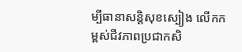ម្បីធានាសន្តិសុខស្បៀង លើកកម្ពស់ជីវភាពប្រជាកសិ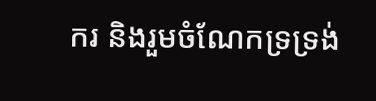ករ និងរួមចំណែកទ្រទ្រង់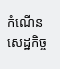កំណើនសេដ្ឋកិច្ច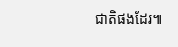ជាតិផងដែរ៕